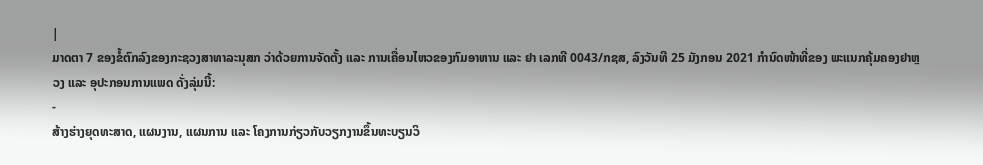|
ມາດຕາ 7 ຂອງຂໍ້ຕົກລົງຂອງກະຊວງສາທາລະນຸສກ ວ່າດ້ວຍການຈັດຕັ້ງ ແລະ ການເຄື່ອນໄຫວຂອງກົມອາຫານ ແລະ ຢາ ເລກທີ 0043/ກຊສ, ລົງວັນທີ 25 ມັງກອນ 2021 ກໍານົດໜ້າທີ່ຂອງ ພະແນກຄຸ້ມຄອງຢາຫຼວງ ແລະ ອຸປະກອນການແພດ ດັ່ງລຸ່ມນີ້:
-
ສ້າງຮ່າງຍຸດທະສາດ, ແຜນງານ, ແຜນການ ແລະ ໂຄງການກ່ຽວກັບວຽກງານຂຶ້ນທະບຽນວິ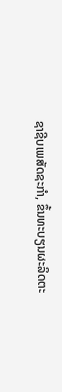ຊາຊີບເພສັດຊະກຳ, ຂຶ້ນທະບຽນຜະລິດຕະ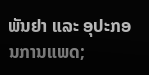ພັນຢາ ແລະ ອຸປະກອນການແພດ;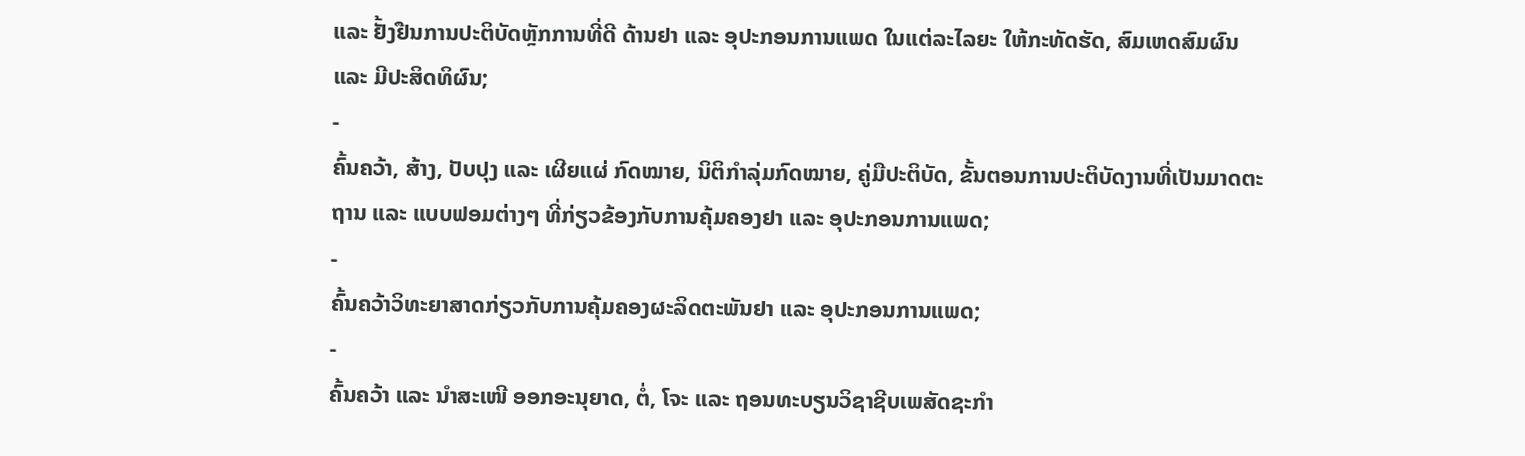ແລະ ຢັ້ງຢືນການປະຕິບັດຫຼັກການທີ່ດີ ດ້ານຢາ ແລະ ອຸປະກອນການແພດ ໃນແຕ່ລະໄລຍະ ໃຫ້ກະທັດຮັດ, ສົມເຫດສົມຜົນ ແລະ ມີປະສິດທິຜົນ;
-
ຄົ້ນຄວ້າ, ສ້າງ, ປັບປຸງ ແລະ ເຜີຍແຜ່ ກົດໝາຍ, ນິຕິກຳລຸ່ມກົດໝາຍ, ຄູ່ມືປະຕິບັດ, ຂັ້ນຕອນການປະຕິບັດງານທີ່ເປັນມາດຕະຖານ ແລະ ແບບຟອມຕ່າງໆ ທີ່ກ່ຽວຂ້ອງກັບການຄຸ້ມຄອງຢາ ແລະ ອຸປະກອນການແພດ;
-
ຄົ້ນຄວ້າວິທະຍາສາດກ່ຽວກັບການຄຸ້ມຄອງຜະລິດຕະພັນຢາ ແລະ ອຸປະກອນການແພດ;
-
ຄົ້ນຄວ້າ ແລະ ນໍາສະເໜີ ອອກອະນຸຍາດ, ຕໍ່, ໂຈະ ແລະ ຖອນທະບຽນວິຊາຊີບເພສັດຊະກໍາ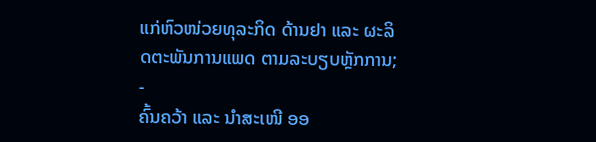ແກ່ຫົວໜ່ວຍທຸລະກິດ ດ້ານຢາ ແລະ ຜະລິດຕະພັນການແພດ ຕາມລະບຽບຫຼັກການ;
-
ຄົ້ນຄວ້າ ແລະ ນໍາສະເໜີ ອອ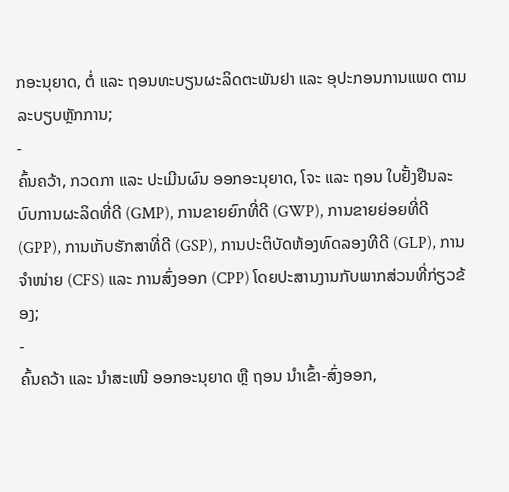ກອະນຸຍາດ, ຕໍ່ ແລະ ຖອນທະບຽນຜະລິດຕະພັນຢາ ແລະ ອຸປະກອນການແພດ ຕາມລະບຽບຫຼັກການ;
-
ຄົ້ນຄວ້າ, ກວດກາ ແລະ ປະເມີນຜົນ ອອກອະນຸຍາດ, ໂຈະ ແລະ ຖອນ ໃບຢັ້ງຢືນລະບົບການຜະລິດທີ່ດີ (GMP), ການຂາຍຍົກທີ່ດີ (GWP), ການຂາຍຍ່ອຍທີ່ດີ (GPP), ການເກັບຮັກສາທີ່ດີ (GSP), ການປະຕິບັດຫ້ອງທົດລອງທີດີ (GLP), ການຈໍາໜ່າຍ (CFS) ແລະ ການສົ່ງອອກ (CPP) ໂດຍປະສານງານກັບພາກສ່ວນທີ່ກ່ຽວຂ້ອງ;
-
ຄົ້ນຄວ້າ ແລະ ນໍາສະເໜີ ອອກອະນຸຍາດ ຫຼື ຖອນ ນຳເຂົ້າ-ສົ່ງອອກ,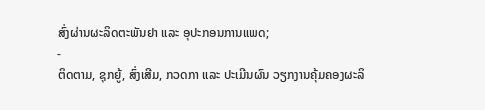ສົ່ງຜ່ານຜະລິດຕະພັນຢາ ແລະ ອຸປະກອນການແພດ;
-
ຕິດຕາມ, ຊຸກຍູ້, ສົ່ງເສີມ, ກວດກາ ແລະ ປະເມີນຜົນ ວຽກງານຄຸ້ມຄອງຜະລິ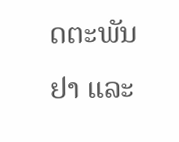ດຕະພັນຢາ ແລະ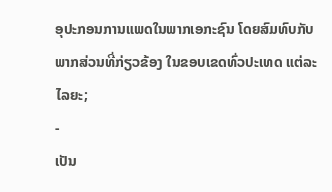ອຸປະກອນການແພດໃນພາກເອກະຊົນ ໂດຍສົມທົບກັບພາກສ່ວນທີ່ກ່ຽວຂ້ອງ ໃນຂອບເຂດທົ່ວປະເທດ ແຕ່ລະໄລຍະ;
-
ເປັນ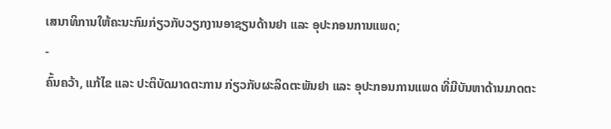ເສນາທິການໃຫ້ຄະນະກົມກ່ຽວກັບວຽກງານອາຊຽນດ້ານຢາ ແລະ ອຸປະກອນການແພດ;
-
ຄົ້ນຄວ້າ, ແກ້ໄຂ ແລະ ປະຕິບັດມາດຕະການ ກ່ຽວກັບຜະລິດຕະພັນຢາ ແລະ ອຸປະກອນການແພດ ທີ່ມີບັນຫາດ້ານມາດຕະ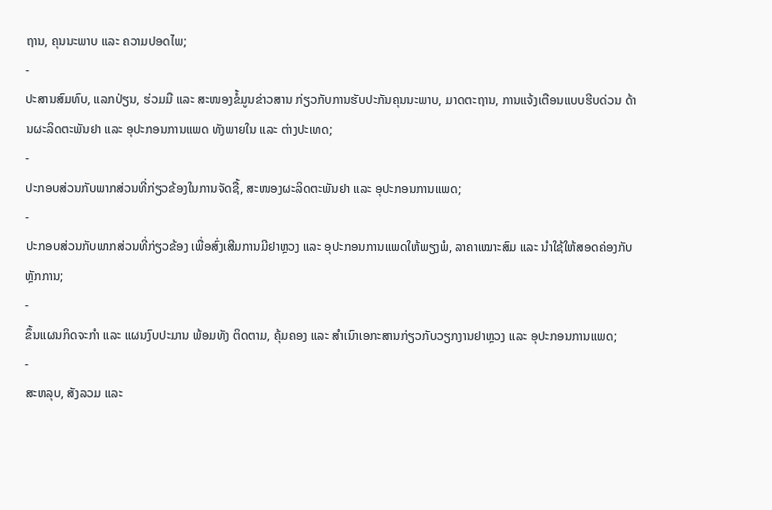ຖານ, ຄຸນນະພາບ ແລະ ຄວາມປອດໄພ;
-
ປະສານສົມທົບ, ແລກປ່ຽນ, ຮ່ວມມື ແລະ ສະໜອງຂໍ້ມູນຂ່າວສານ ກ່ຽວກັບການຮັບປະກັນຄຸນນະພາບ, ມາດຕະຖານ, ການແຈ້ງເຕືອນແບບຮີບດ່ວນ ດ້ານຜະລິດຕະພັນຢາ ແລະ ອຸປະກອນການແພດ ທັງພາຍໃນ ແລະ ຕ່າງປະເທດ;
-
ປະກອບສ່ວນກັບພາກສ່ວນທີ່ກ່ຽວຂ້ອງໃນການຈັດຊື້, ສະໜອງຜະລິດຕະພັນຢາ ແລະ ອຸປະກອນການແພດ;
-
ປະກອບສ່ວນກັບພາກສ່ວນທີ່ກ່ຽວຂ້ອງ ເພື່ອສົ່ງເສີມການມີຢາຫຼວງ ແລະ ອຸປະກອນການແພດໃຫ້ພຽງພໍ, ລາຄາເໝາະສົມ ແລະ ນຳໃຊ້ໃຫ້ສອດຄ່ອງກັບຫຼັກການ;
-
ຂຶ້ນແຜນກິດຈະກຳ ແລະ ແຜນງົບປະມານ ພ້ອມທັງ ຕິດຕາມ, ຄຸ້ມຄອງ ແລະ ສຳເນົາເອກະສານກ່ຽວກັບວຽກງານຢາຫຼວງ ແລະ ອຸປະກອນການແພດ;
-
ສະຫລຸບ, ສັງລວມ ແລະ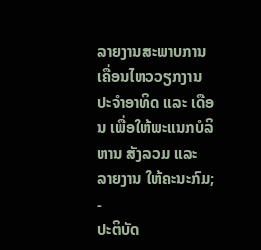ລາຍງານສະພາບການເຄື່ອນໄຫວວຽກງານ ປະຈຳອາທິດ ແລະ ເດືອນ ເພື່ອໃຫ້ພະແນກບໍລິຫານ ສັງລວມ ແລະ ລາຍງານ ໃຫ້ຄະນະກົມ;
-
ປະຕິບັດ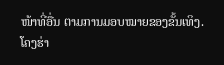ໜ້າທີ່ອື່ນ ຕາມການມອບໝາຍຂອງຂັ້ນເທິງ.
ໂຄງຮ່າ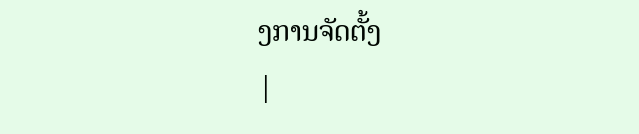ງການຈັດຕັ້ງ
|